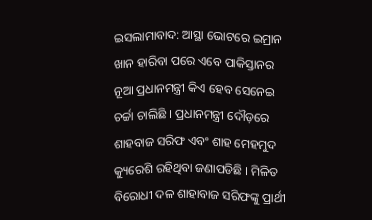ଇସଲାମାବାଦ: ଆସ୍ଥା ଭୋଟରେ ଇମ୍ରାନ ଖାନ ହାରିବା ପରେ ଏବେ ପାକିସ୍ତାନର ନୂଆ ପ୍ରଧାନମନ୍ତ୍ରୀ କିଏ ହେବ ସେନେଇ ଚର୍ଚ୍ଚା ଚାଲିଛି । ପ୍ରଧାନମନ୍ତ୍ରୀ ଦୌଡ଼ରେ ଶାହବାଜ ସରିଫ ଏବଂ ଶାହ ମେହମୁଦ କ୍ୟୁରେଶି ରହିଥିବା ଜଣାପଡିଛି । ମିଳିତ ବିରୋଧୀ ଦଳ ଶାହାବାଜ ସରିଫଙ୍କୁ ପ୍ରାର୍ଥୀ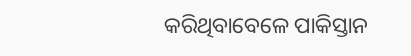କରିଥିବାବେଳେ ପାକିସ୍ତାନ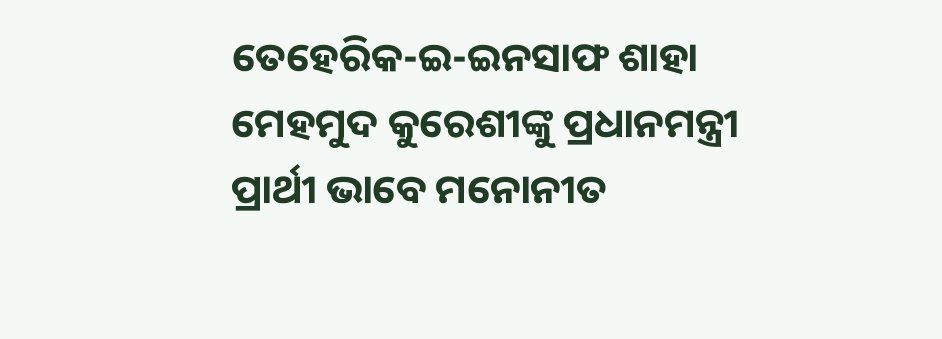ତେହେରିକ-ଇ-ଇନସାଫ ଶାହା ମେହମୁଦ କୁରେଶୀଙ୍କୁ ପ୍ରଧାନମନ୍ତ୍ରୀ ପ୍ରାର୍ଥୀ ଭାବେ ମନୋନୀତ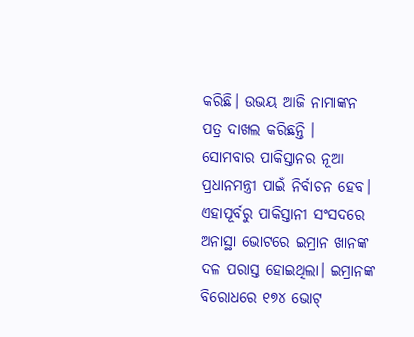କରିଛି। ଉଭୟ ଆଜି ନାମାଙ୍କନ ପତ୍ର ଦାଖଲ କରିଛନ୍ତି ।
ସୋମବାର ପାକିସ୍ତାନର ନୂଆ ପ୍ରଧାନମନ୍ତ୍ରୀ ପାଇଁ ନିର୍ବାଚନ ହେବ। ଏହାପୂର୍ବରୁ ପାକିସ୍ତାନୀ ସଂସଦରେ ଅନାସ୍ଥା ଭୋଟରେ ଇମ୍ରାନ ଖାନଙ୍କ ଦଳ ପରାସ୍ତ ହୋଇଥିଲା। ଇମ୍ରାନଙ୍କ ବିରୋଧରେ ୧୭୪ ଭୋଟ୍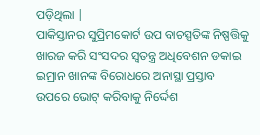ପଡ଼ିଥିଲା |
ପାକିସ୍ତାନର ସୁପ୍ରିମକୋର୍ଟ ଉପ ବାଚସ୍ପତିଙ୍କ ନିଷ୍ପତ୍ତିକୁ ଖାରଜ କରି ସଂସଦର ସ୍ବତନ୍ତ୍ର ଅଧିବେଶନ ଡକାଇ ଇମ୍ରାନ ଖାନଙ୍କ ବିରୋଧରେ ଅନାସ୍ଥା ପ୍ରସ୍ତାବ ଉପରେ ଭୋଟ୍ କରିବାକୁ ନିର୍ଦ୍ଦେଶ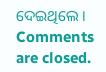ଦେଇଥିଲେ ।
Comments are closed.